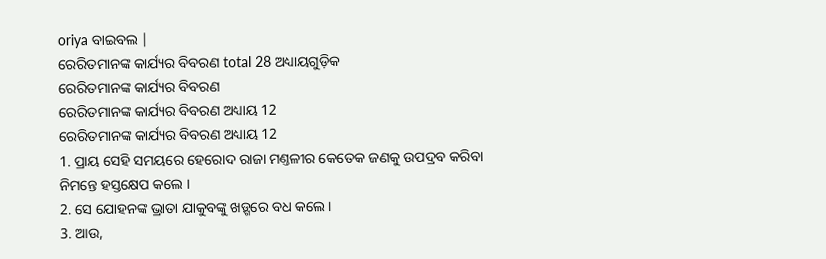oriya ବାଇବଲ |
ରେରିତମାନଙ୍କ କାର୍ଯ୍ୟର ବିବରଣ total 28 ଅଧ୍ୟାୟଗୁଡ଼ିକ
ରେରିତମାନଙ୍କ କାର୍ଯ୍ୟର ବିବରଣ
ରେରିତମାନଙ୍କ କାର୍ଯ୍ୟର ବିବରଣ ଅଧ୍ୟାୟ 12
ରେରିତମାନଙ୍କ କାର୍ଯ୍ୟର ବିବରଣ ଅଧ୍ୟାୟ 12
1. ପ୍ରାୟ ସେହି ସମୟରେ ହେରୋଦ ରାଜା ମଣ୍ତଳୀର କେତେକ ଜଣକୁ ଉପଦ୍ରବ କରିବା ନିମନ୍ତେ ହସ୍ତକ୍ଷେପ କଲେ ।
2. ସେ ଯୋହନଙ୍କ ଭ୍ରାତା ଯାକୁବଙ୍କୁ ଖଡ଼୍ଗରେ ବଧ କଲେ ।
3. ଆଉ,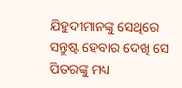ଯିହୁଦୀମାନଙ୍କୁ ସେଥିରେ ସନ୍ତୁଷ୍ଟ ହେବାର ଦେଖି ସେ ପିତରଙ୍କୁ ମଧ୍ୟ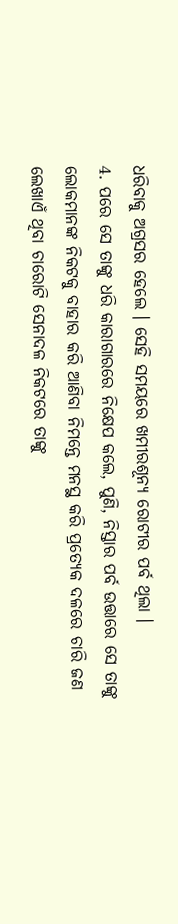ଧରିବାକୁ ଅଗ୍ରସର ହେଲେ । ସେହି ସମୟରେ ଖମୀରଶୂନ୍ୟ ରୋଟୀର ପର୍ବ ଥିଲା ।
4. ପରେ ସେ ତାଙ୍କୁ ଧରି କାରାଗାରରେ ନିକ୍ଷେପ କଲେ, ପୁଣି, ନିସ୍ତାର ପର୍ବ ଉତ୍ତାରେ ସେ ତାଙ୍କୁ ଲୋକମାନଙ୍କ ନିକଟକୁ ବାହାର କରି ଆଣିବା ନିମନ୍ତେ ମନସ୍ଥ କରି ପ୍ରତ୍ୟେକ ଦଳରେ ଚାରି ଜଣ ଲେଖାଏଁ ଥିବା ଚାରୋଟି ସେନାଦଳ ନିକଟରେ ତାଙ୍କୁ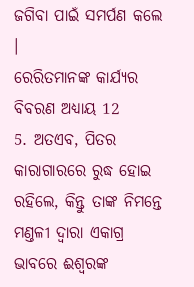ଜଗିବା ପାଇଁ ସମର୍ପଣ କଲେ ।
ରେରିତମାନଙ୍କ କାର୍ଯ୍ୟର ବିବରଣ ଅଧ୍ୟାୟ 12
5. ଅତଏବ, ପିତର କାରାଗାରରେ ରୁଦ୍ଧ ହୋଇ ରହିଲେ, କିନ୍ତୁ ତାଙ୍କ ନିମନ୍ତେ ମଣ୍ତଳୀ ଦ୍ଵାରା ଏକାଗ୍ର ଭାବରେ ଈଶ୍ଵରଙ୍କ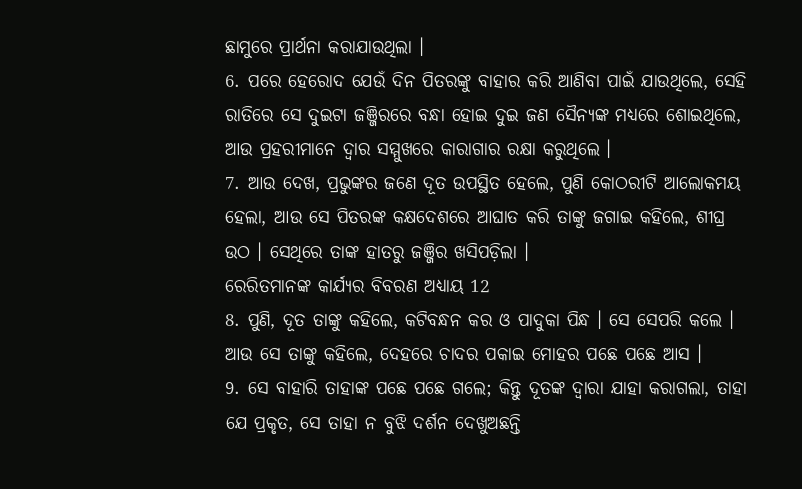ଛାମୁରେ ପ୍ରାର୍ଥନା କରାଯାଉଥିଲା ।
6. ପରେ ହେରୋଦ ଯେଉଁ ଦିନ ପିତରଙ୍କୁ ବାହାର କରି ଆଣିବା ପାଇଁ ଯାଉଥିଲେ, ସେହି ରାତିରେ ସେ ଦୁଇଟା ଜଞ୍ଜିରରେ ବନ୍ଧା ହୋଇ ଦୁଇ ଜଣ ସୈନ୍ୟଙ୍କ ମଧ୍ୟରେ ଶୋଇଥିଲେ, ଆଉ ପ୍ରହରୀମାନେ ଦ୍ଵାର ସମ୍ମୁଖରେ କାରାଗାର ରକ୍ଷା କରୁଥିଲେ ।
7. ଆଉ ଦେଖ, ପ୍ରଭୁଙ୍କର ଜଣେ ଦୂତ ଉପସ୍ଥିତ ହେଲେ, ପୁଣି କୋଠରୀଟି ଆଲୋକମୟ ହେଲା, ଆଉ ସେ ପିତରଙ୍କ କକ୍ଷଦେଶରେ ଆଘାତ କରି ତାଙ୍କୁ ଜଗାଇ କହିଲେ, ଶୀଘ୍ର ଉଠ । ସେଥିରେ ତାଙ୍କ ହାତରୁ ଜଞ୍ଜିର ଖସିପଡ଼ିଲା ।
ରେରିତମାନଙ୍କ କାର୍ଯ୍ୟର ବିବରଣ ଅଧ୍ୟାୟ 12
8. ପୁଣି, ଦୂତ ତାଙ୍କୁ କହିଲେ, କଟିବନ୍ଧନ କର ଓ ପାଦୁକା ପିନ୍ଧ । ସେ ସେପରି କଲେ । ଆଉ ସେ ତାଙ୍କୁ କହିଲେ, ଦେହରେ ଚାଦର ପକାଇ ମୋହର ପଛେ ପଛେ ଆସ ।
9. ସେ ବାହାରି ତାହାଙ୍କ ପଛେ ପଛେ ଗଲେ; କିନ୍ତୁ ଦୂତଙ୍କ ଦ୍ଵାରା ଯାହା କରାଗଲା, ତାହା ଯେ ପ୍ରକୃତ, ସେ ତାହା ନ ବୁଝି ଦର୍ଶନ ଦେଖୁଅଛନ୍ତି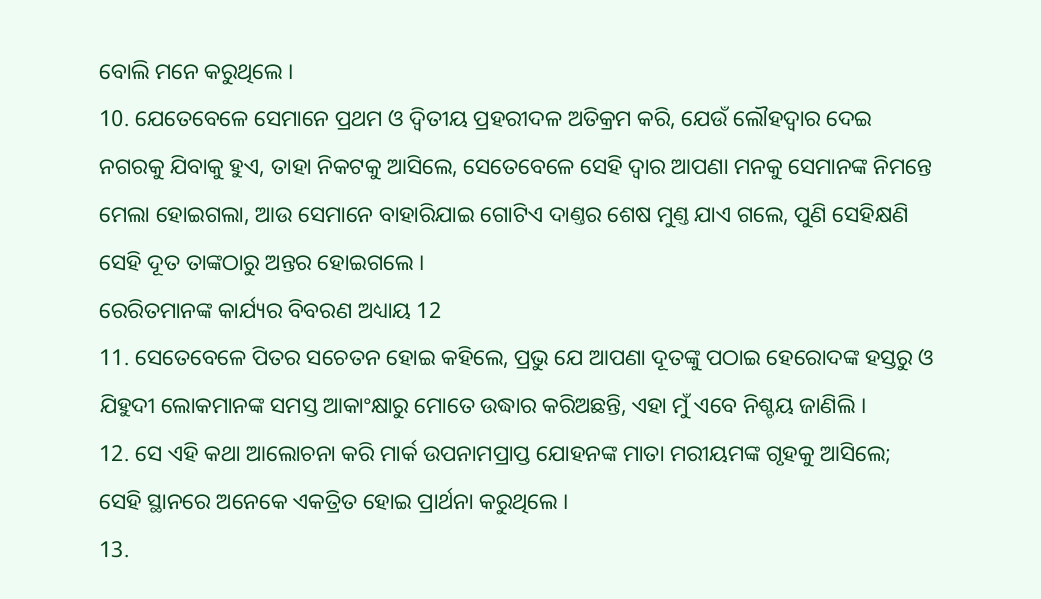ବୋଲି ମନେ କରୁଥିଲେ ।
10. ଯେତେବେଳେ ସେମାନେ ପ୍ରଥମ ଓ ଦ୍ଵିତୀୟ ପ୍ରହରୀଦଳ ଅତିକ୍ରମ କରି, ଯେଉଁ ଲୌହଦ୍ଵାର ଦେଇ ନଗରକୁ ଯିବାକୁ ହୁଏ, ତାହା ନିକଟକୁ ଆସିଲେ, ସେତେବେଳେ ସେହି ଦ୍ଵାର ଆପଣା ମନକୁ ସେମାନଙ୍କ ନିମନ୍ତେ ମେଲା ହୋଇଗଲା, ଆଉ ସେମାନେ ବାହାରିଯାଇ ଗୋଟିଏ ଦାଣ୍ତର ଶେଷ ମୁଣ୍ତ ଯାଏ ଗଲେ, ପୁଣି ସେହିକ୍ଷଣି ସେହି ଦୂତ ତାଙ୍କଠାରୁ ଅନ୍ତର ହୋଇଗଲେ ।
ରେରିତମାନଙ୍କ କାର୍ଯ୍ୟର ବିବରଣ ଅଧ୍ୟାୟ 12
11. ସେତେବେଳେ ପିତର ସଚେତନ ହୋଇ କହିଲେ, ପ୍ରଭୁ ଯେ ଆପଣା ଦୂତଙ୍କୁ ପଠାଇ ହେରୋଦଙ୍କ ହସ୍ତରୁ ଓ ଯିହୁଦୀ ଲୋକମାନଙ୍କ ସମସ୍ତ ଆକାଂକ୍ଷାରୁ ମୋତେ ଉଦ୍ଧାର କରିଅଛନ୍ତି, ଏହା ମୁଁ ଏବେ ନିଶ୍ଚୟ ଜାଣିଲି ।
12. ସେ ଏହି କଥା ଆଲୋଚନା କରି ମାର୍କ ଉପନାମପ୍ରାପ୍ତ ଯୋହନଙ୍କ ମାତା ମରୀୟମଙ୍କ ଗୃହକୁ ଆସିଲେ; ସେହି ସ୍ଥାନରେ ଅନେକେ ଏକତ୍ରିତ ହୋଇ ପ୍ରାର୍ଥନା କରୁଥିଲେ ।
13.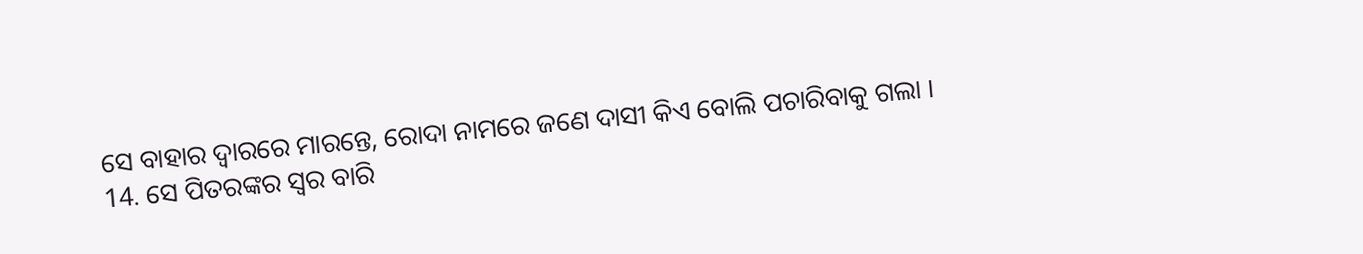ସେ ବାହାର ଦ୍ଵାରରେ ମାରନ୍ତେ, ରୋଦା ନାମରେ ଜଣେ ଦାସୀ କିଏ ବୋଲି ପଚାରିବାକୁ ଗଲା ।
14. ସେ ପିତରଙ୍କର ସ୍ଵର ବାରି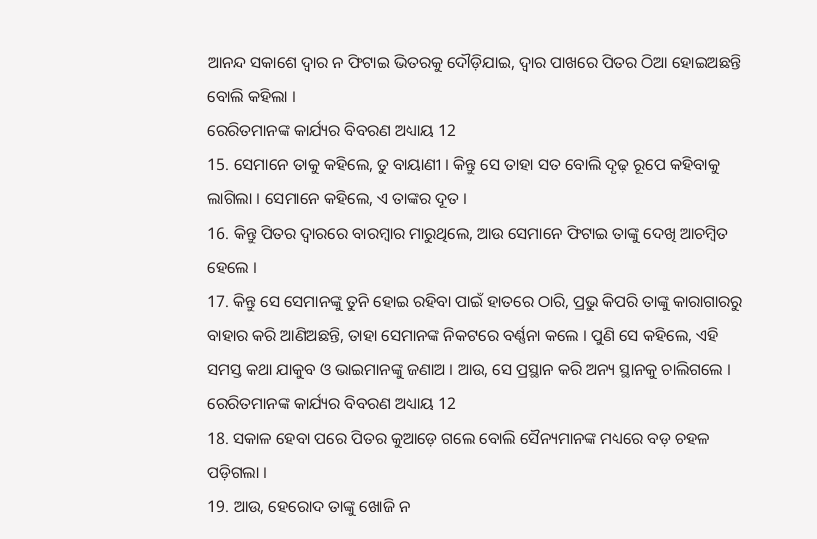ଆନନ୍ଦ ସକାଶେ ଦ୍ଵାର ନ ଫିଟାଇ ଭିତରକୁ ଦୌଡ଼ିଯାଇ, ଦ୍ଵାର ପାଖରେ ପିତର ଠିଆ ହୋଇଅଛନ୍ତି ବୋଲି କହିଲା ।
ରେରିତମାନଙ୍କ କାର୍ଯ୍ୟର ବିବରଣ ଅଧ୍ୟାୟ 12
15. ସେମାନେ ତାକୁ କହିଲେ, ତୁ ବାୟାଣୀ । କିନ୍ତୁ ସେ ତାହା ସତ ବୋଲି ଦୃଢ଼ ରୂପେ କହିବାକୁ ଲାଗିଲା । ସେମାନେ କହିଲେ, ଏ ତାଙ୍କର ଦୂତ ।
16. କିନ୍ତୁ ପିତର ଦ୍ଵାରରେ ବାରମ୍ଵାର ମାରୁଥିଲେ, ଆଉ ସେମାନେ ଫିଟାଇ ତାଙ୍କୁ ଦେଖି ଆଚମ୍ଵିତ ହେଲେ ।
17. କିନ୍ତୁ ସେ ସେମାନଙ୍କୁ ତୁନି ହୋଇ ରହିବା ପାଇଁ ହାତରେ ଠାରି, ପ୍ରଭୁ କିପରି ତାଙ୍କୁ କାରାଗାରରୁ ବାହାର କରି ଆଣିଅଛନ୍ତି, ତାହା ସେମାନଙ୍କ ନିକଟରେ ବର୍ଣ୍ଣନା କଲେ । ପୁଣି ସେ କହିଲେ, ଏହି ସମସ୍ତ କଥା ଯାକୁବ ଓ ଭାଇମାନଙ୍କୁ ଜଣାଅ । ଆଉ, ସେ ପ୍ରସ୍ଥାନ କରି ଅନ୍ୟ ସ୍ଥାନକୁ ଚାଲିଗଲେ ।
ରେରିତମାନଙ୍କ କାର୍ଯ୍ୟର ବିବରଣ ଅଧ୍ୟାୟ 12
18. ସକାଳ ହେବା ପରେ ପିତର କୁଆଡ଼େ ଗଲେ ବୋଲି ସୈନ୍ୟମାନଙ୍କ ମଧ୍ୟରେ ବଡ଼ ଚହଳ ପଡ଼ିଗଲା ।
19. ଆଉ, ହେରୋଦ ତାଙ୍କୁ ଖୋଜି ନ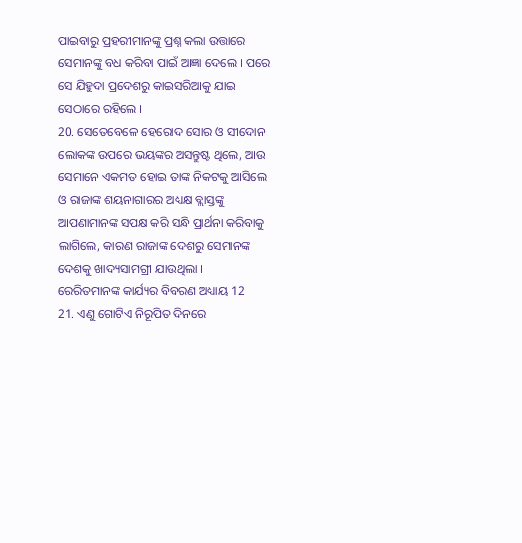ପାଇବାରୁ ପ୍ରହରୀମାନଙ୍କୁ ପ୍ରଶ୍ନ କଲା ଉତ୍ତାରେ ସେମାନଙ୍କୁ ବଧ କରିବା ପାଇଁ ଆଜ୍ଞା ଦେଲେ । ପରେ ସେ ଯିହୁଦା ପ୍ରଦେଶରୁ କାଇସରିଆକୁ ଯାଇ ସେଠାରେ ରହିଲେ ।
20. ସେତେବେଳେ ହେରୋଦ ସୋର ଓ ସୀଦୋନ ଲୋକଙ୍କ ଉପରେ ଭୟଙ୍କର ଅସନ୍ତୁଷ୍ଟ ଥିଲେ, ଆଉ ସେମାନେ ଏକମତ ହୋଇ ତାଙ୍କ ନିକଟକୁ ଆସିଲେ ଓ ରାଜାଙ୍କ ଶୟନାଗାରର ଅଧ୍ୟକ୍ଷ ବ୍ଲାସ୍ତଙ୍କୁ ଆପଣାମାନଙ୍କ ସପକ୍ଷ କରି ସନ୍ଧି ପ୍ରାର୍ଥନା କରିବାକୁ ଲାଗିଲେ, କାରଣ ରାଜାଙ୍କ ଦେଶରୁ ସେମାନଙ୍କ ଦେଶକୁ ଖାଦ୍ୟସାମଗ୍ରୀ ଯାଉଥିଲା ।
ରେରିତମାନଙ୍କ କାର୍ଯ୍ୟର ବିବରଣ ଅଧ୍ୟାୟ 12
21. ଏଣୁ ଗୋଟିଏ ନିରୂପିତ ଦିନରେ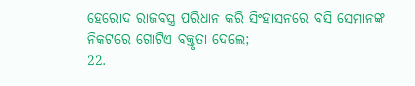ହେରୋଦ ରାଜବସ୍ତ୍ର ପରିଧାନ କରି ସିଂହାସନରେ ବସି ସେମାନଙ୍କ ନିକଟରେ ଗୋଟିଏ ବକ୍ତୃତା ଦେଲେ;
22.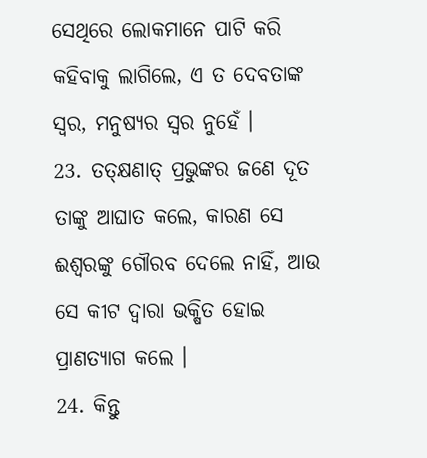ସେଥିରେ ଲୋକମାନେ ପାଟି କରି କହିବାକୁ ଲାଗିଲେ, ଏ ତ ଦେବତାଙ୍କ ସ୍ଵର, ମନୁଷ୍ୟର ସ୍ଵର ନୁହେଁ ।
23. ତତ୍କ୍ଷଣାତ୍ ପ୍ରଭୁଙ୍କର ଜଣେ ଦୂତ ତାଙ୍କୁ ଆଘାତ କଲେ, କାରଣ ସେ ଈଶ୍ଵରଙ୍କୁ ଗୌରବ ଦେଲେ ନାହିଁ, ଆଉ ସେ କୀଟ ଦ୍ଵାରା ଭକ୍ଷିତ ହୋଇ ପ୍ରାଣତ୍ୟାଗ କଲେ ।
24. କିନ୍ତୁ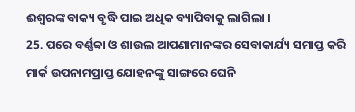ଈଶ୍ଵରଙ୍କ ବାକ୍ୟ ବୃଦ୍ଧି ପାଇ ଅଧିକ ବ୍ୟାପିବାକୁ ଲାଗିଲା ।
25. ପରେ ବର୍ଣ୍ଣବ୍ବା ଓ ଶାଉଲ ଆପଣାମାନଙ୍କର ସେବାକାର୍ଯ୍ୟ ସମାପ୍ତ କରି ମାର୍କ ଉପନାମପ୍ରାପ୍ତ ଯୋହନଙ୍କୁ ସାଙ୍ଗରେ ଘେନି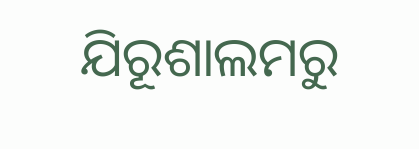ଯିରୂଶାଲମରୁ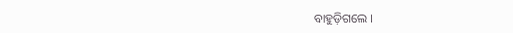ବାହୁଡ଼ିଗଲେ ।